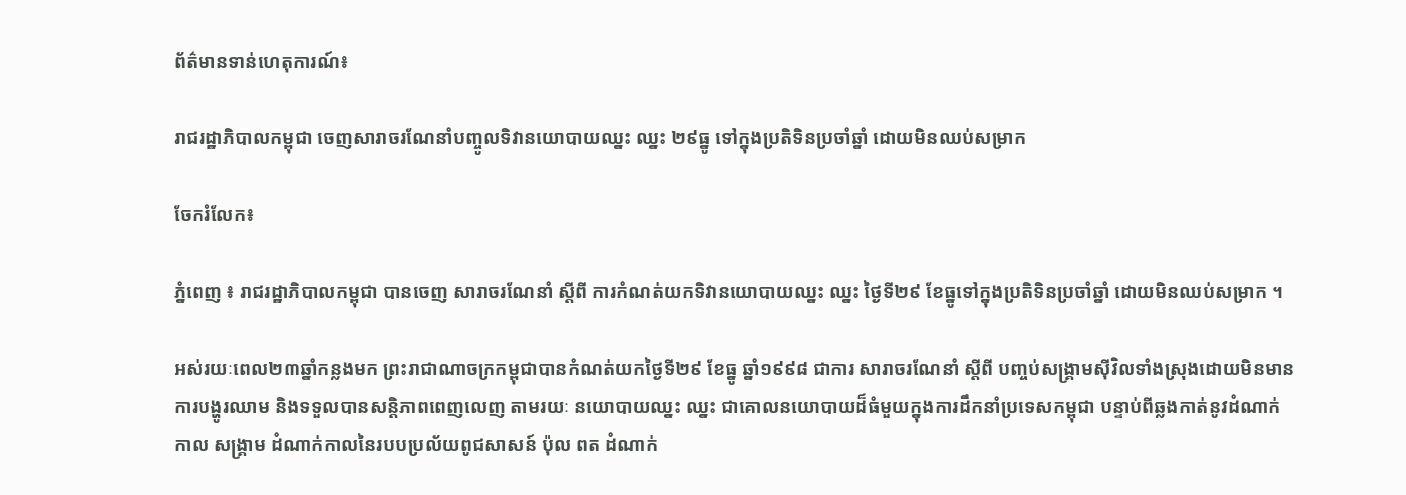ព័ត៌មានទាន់ហេតុការណ៍៖

រាជរដ្ឋាភិបាលកម្ពុជា ចេញសារាចរណែនាំបញ្ចូលទិវានយោបាយឈ្នះ ឈ្នះ ២៩ធ្នូ ទៅក្នុងប្រតិទិនប្រចាំឆ្នាំ ដោយមិនឈប់សម្រាក

ចែករំលែក៖

ភ្នំពេញ ៖ រាជរដ្ឋាភិបាលកម្ពុជា បានចេញ សារាចរណែនាំ ស្តីពី ការកំណត់យកទិវានយោបាយឈ្នះ ឈ្នះ ថ្ងៃទី២៩ ខែធ្នូទៅក្នុងប្រតិទិនប្រចាំឆ្នាំ ដោយមិនឈប់សម្រាក ។

អស់រយៈពេល២៣ឆ្នាំកន្លងមក ព្រះរាជាណាចក្រកម្ពុជាបានកំណត់យកថ្ងៃទី២៩ ខែធ្នូ ឆ្នាំ១៩៩៨ ជាការ សារាចរណែនាំ ស្តីពី បញ្ចប់សង្គ្រាមស៊ីវិលទាំងស្រុងដោយមិនមានការបង្ហូរឈាម និងទទួលបានសន្តិភាពពេញលេញ តាមរយៈ នយោបាយឈ្នះ ឈ្នះ ជាគោលនយោបាយដ៏ធំមួយក្នុងការដឹកនាំប្រទេសកម្ពុជា បន្ទាប់ពីឆ្លងកាត់នូវដំណាក់កាល សង្គ្រាម ដំណាក់កាលនៃរបបប្រល័យពូជសាសន៍ ប៉ុល ពត ដំណាក់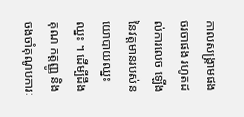កាលសង្គ្រាមផង ចរចាផង រហូតដល់ការលេច ឡើងនៃវត្តមានរបស់នយោបាយឈ្នះ ឈ្នះ ។ ដើម្បីដឹងគុណ កត្តញ្ញូ និងចងចាំគុណូបការៈ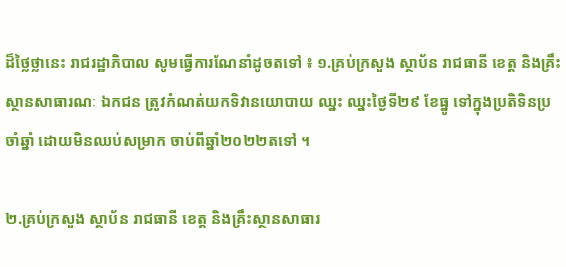ដ៏ថ្លៃថ្លានេះ រាជរដ្ឋាភិបាល សូមធ្វើការណែនាំដូចតទៅ ៖ ១.គ្រប់ក្រសួង ស្ថាប័ន រាជធានី ខេត្ត និងគ្រឹះស្ថានសាធារណៈ ឯកជន ត្រូវកំណត់យកទិវានយោបាយ ឈ្នះ ឈ្នះថ្ងៃទី២៩ ខែធ្នូ ទៅក្នុងប្រតិទិនប្រចាំឆ្នាំ ដោយមិនឈប់សម្រាក ចាប់ពីឆ្នាំ២០២២តទៅ ។

២.គ្រប់ក្រសួង ស្ថាប័ន រាជធានី ខេត្ត និងគ្រឹះស្ថានសាធារ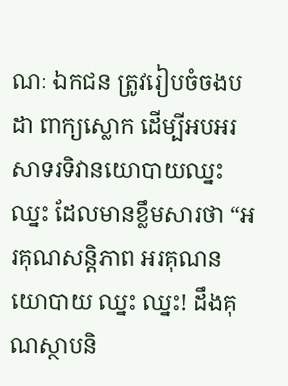ណៈ ឯកជន ត្រូវរៀបចំចងបដា ពាក្យស្លោក ដើម្បីអបអរសាទរទិវានយោបាយឈ្នះឈ្នះ ដែលមានខ្លឹមសារថា “អរគុណសន្តិភាព អរគុណនយោបាយ ឈ្នះ ឈ្នះ! ដឹងគុណស្ថាបនិ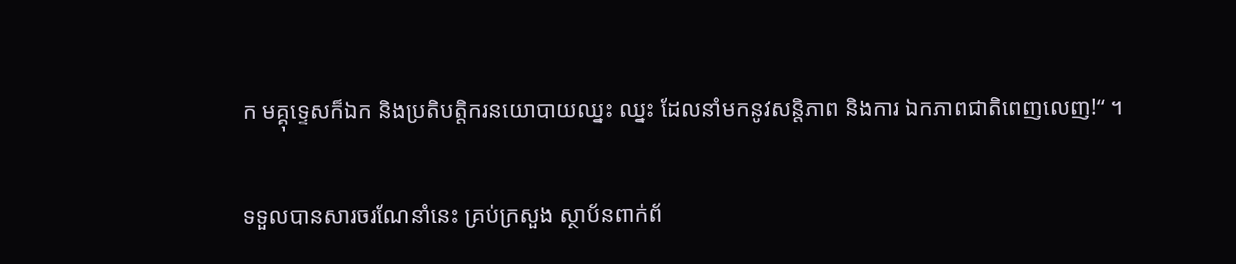ក មគ្គុទ្ទេសក៏ឯក និងប្រតិបត្តិករនយោបាយឈ្នះ ឈ្នះ ដែលនាំមកនូវសន្តិភាព និងការ ឯកភាពជាតិពេញលេញ!“ ។

ទទួលបានសារចរណែនាំនេះ គ្រប់ក្រសួង ស្ថាប័នពាក់ព័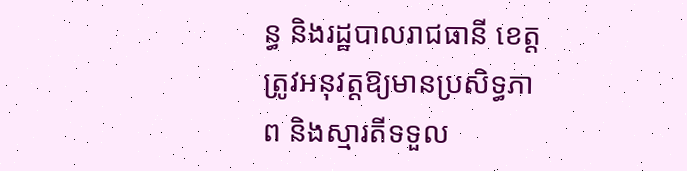ន្ធ និងរដ្ឋបាលរាជធានី ខេត្ត ត្រូវអនុវត្តឱ្យមានប្រសិទ្ធភាព និងស្មារតីទទួល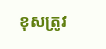ខុសត្រូវ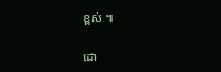ខ្ពស់ ៕

ដោ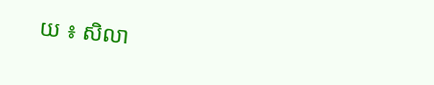យ ៖ សិលា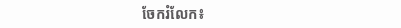ចែករំលែក៖